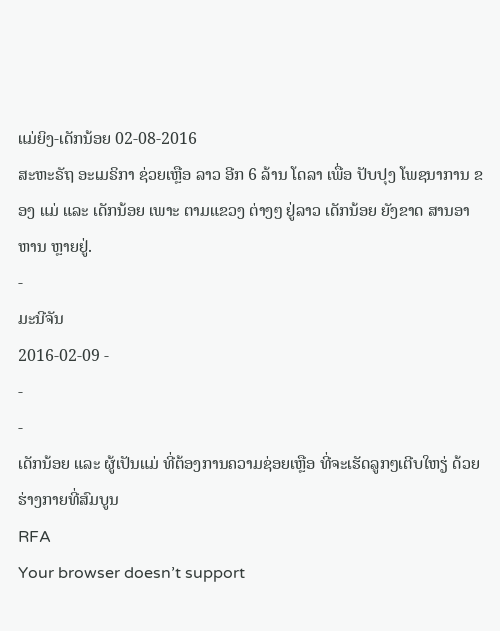ແມ່ຍິງ-ເດັກນ້ອຍ 02-08-2016
ສະຫະຣັຖ ອະເມຣິກາ ຊ່ວຍເຫຼືອ ລາວ ອີກ 6 ລ້ານ ໂດລາ ເພື່ອ ປັບປຸງ ໂພຊນາການ ຂອງ ແມ່ ແລະ ເດັກນ້ອຍ ເພາະ ຕາມແຂວງ ຕ່າງໆ ຢູ່ລາວ ເດັກນ້ອຍ ຍັງຂາດ ສານອາຫານ ຫຼາຍຢູ່.
-
ມະນີຈັນ
2016-02-09 -
-
-
ເດັກນ້ອຍ ແລະ ຜູ້ເປັນແມ່ ທີ່ຕ້ອງການຄວາມຊ່ອຍເຫຼືອ ທີ່ຈະເຮັດລູກໆເຕີບໃຫຽ່ ດ້ວຍຮ່າງກາຍທີ່ສົມບູນ
RFA
Your browser doesn’t support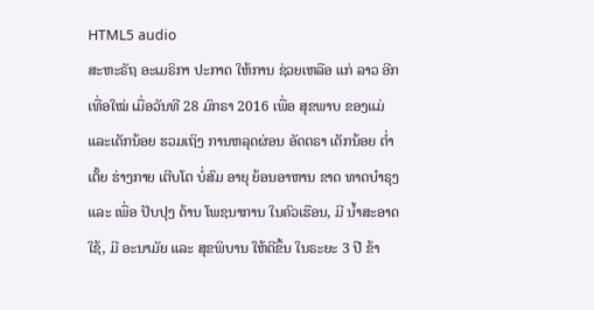HTML5 audio
ສະຫະຣັຖ ອະເມຣິກາ ປະກາດ ໃຫ້ການ ຊ່ວຍເຫລືອ ແກ່ ລາວ ອີກເທື່ອໃໝ່ ເມື່ອວັນທີ 28 ມົກຣາ 2016 ເພື່ອ ສຸຂພາບ ຂອງແມ່ ແລະເດັກນ້ອຍ ຮວມເຖິງ ການຫລຸດຜ່ອນ ອັດຕຣາ ເດັກນ້ອຍ ຕໍ່າເຕັ້ຍ ຮ່າງກາຍ ເຕີບໂຕ ບໍ່ສົມ ອາຍຸ ຍ້ອນອາຫານ ຂາດ ທາດບໍາຣຸງ ແລະ ເພື່ອ ປັບປຸງ ດ້ານ ໂພຊນາການ ໃນຄົວເຮືອນ, ມີ ນໍ້າສະອາດ ໃຊ້, ມີ ອະນາມັຍ ແລະ ສຸຂພິບານ ໃຫ້ດີຂຶ້ນ ໃນຣະຍະ 3 ປີ ຂ້າ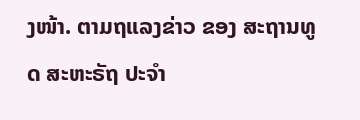ງໜ້າ. ຕາມຖແລງຂ່າວ ຂອງ ສະຖານທູດ ສະຫະຣັຖ ປະຈຳ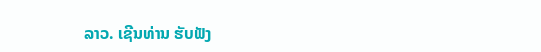ລາວ. ເຊີນທ່ານ ຮັບຟັງ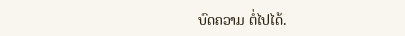ບົດຄວາມ ຕໍ່ໄປໄດ້.